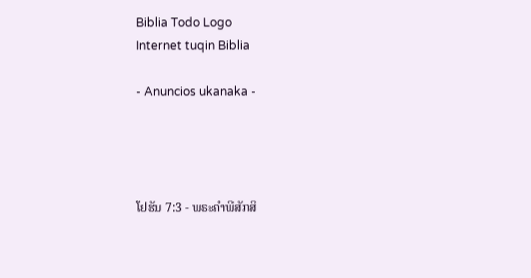Biblia Todo Logo
Internet tuqin Biblia

- Anuncios ukanaka -




ໂຢຮັນ 7:3 - ພຣະຄຳພີສັກສິ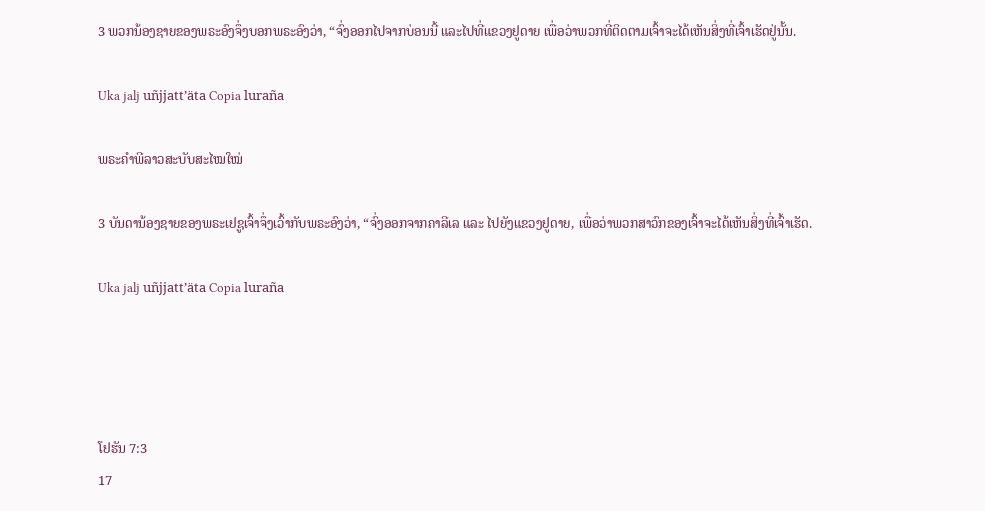3 ພວກນ້ອງຊາຍຂອງພຣະອົງຈຶ່ງບອກພຣະອົງວ່າ, “ຈົ່ງອອກໄປຈາກບ່ອນນີ້ ແລະໄປທີ່ແຂວງຢູດາຍ ເພື່ອວ່າພວກທີ່ຕິດຕາມເຈົ້າຈະໄດ້ເຫັນສິ່ງທີ່ເຈົ້າເຮັດຢູ່ນັ້ນ.

Uka jalj uñjjattʼäta Copia luraña

ພຣະຄຳພີລາວສະບັບສະໄໝໃໝ່

3 ບັນດານ້ອງຊາຍຂອງພຣະເຢຊູເຈົ້າຈຶ່ງເວົ້າກັບພຣະອົງວ່າ, “ຈົ່ງອອກຈາກຄາລີເລ ແລະ ໄປຍັງແຂວງຢູດາຍ, ເພື່ອວ່າພວກສາວົກຂອງເຈົ້າຈະໄດ້ເຫັນສິ່ງທີ່ເຈົ້າເຮັດ.

Uka jalj uñjjattʼäta Copia luraña




ໂຢຮັນ 7:3
17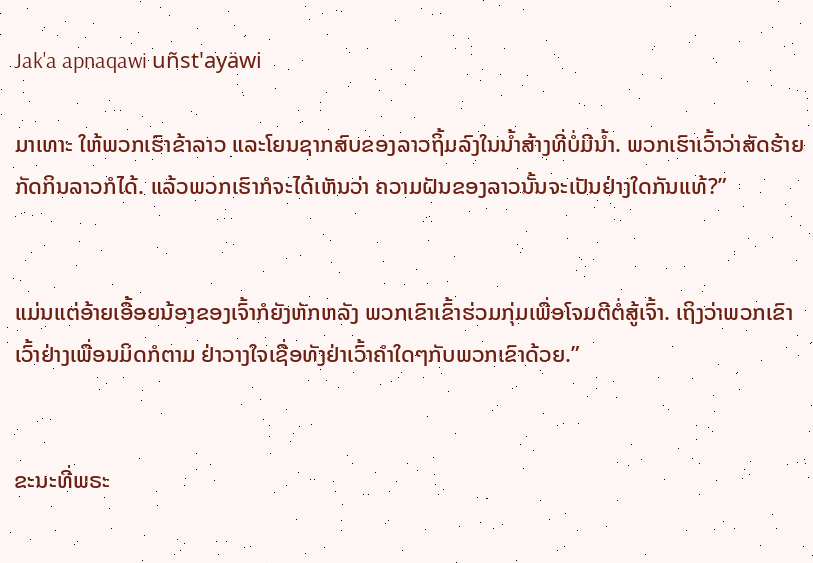Jak'a apnaqawi uñst'ayäwi

ມາເທາະ ໃຫ້ພວກເຮົາຂ້າລາວ ແລະໂຍນຊາກສົບຂອງລາວຖິ້ມລົງໃນນໍ້າສ້າງທີ່ບໍ່ມີນໍ້າ. ພວກເຮົາເວົ້າວ່າສັດຮ້າຍກັດກິນລາວກໍໄດ້. ແລ້ວພວກເຮົາກໍຈະໄດ້ເຫັນວ່າ ຄວາມຝັນຂອງລາວນັ້ນຈະເປັນຢ່າງໃດກັນແທ້?”


ແມ່ນແຕ່ອ້າຍເອື້ອຍນ້ອງຂອງເຈົ້າກໍຍັງຫັກຫລັງ ພວກເຂົາເຂົ້າຮ່ວມກຸ່ມເພື່ອໂຈມຕີຕໍ່ສູ້ເຈົ້າ. ເຖິງວ່າພວກເຂົາເວົ້າຢ່າງເພື່ອນມິດກໍຕາມ ຢ່າວາງໃຈເຊື່ອທັງຢ່າເວົ້າຄຳໃດໆກັບພວກເຂົາດ້ວຍ.”


ຂະນະທີ່ພຣະ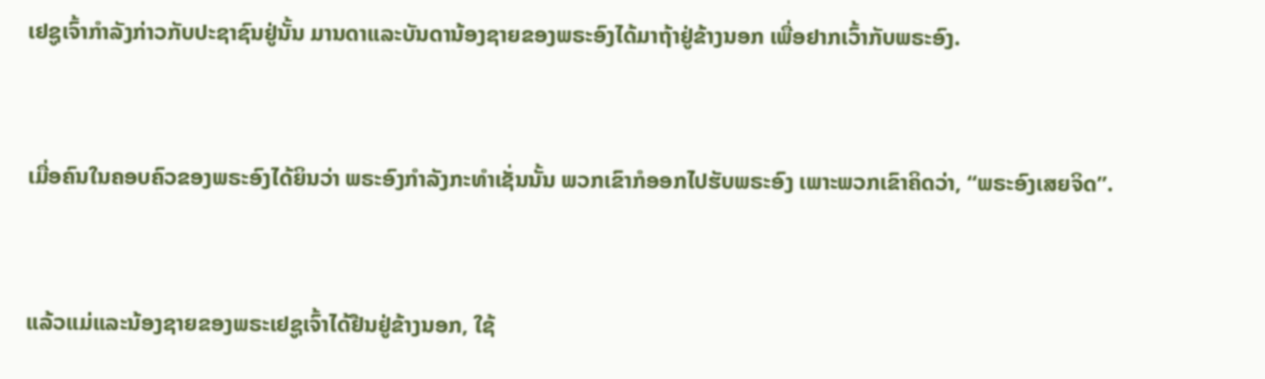ເຢຊູເຈົ້າກຳລັງກ່າວກັບປະຊາຊົນຢູ່ນັ້ນ ມານດາແລະບັນດານ້ອງຊາຍຂອງພຣະອົງໄດ້ມາຖ້າຢູ່ຂ້າງນອກ ເພື່ອຢາກເວົ້າກັບພຣະອົງ.


ເມື່ອຄົນໃນຄອບຄົວຂອງພຣະອົງໄດ້ຍິນວ່າ ພຣະອົງກຳລັງກະທຳເຊັ່ນນັ້ນ ພວກເຂົາກໍອອກໄປຮັບພຣະອົງ ເພາະພວກເຂົາຄິດວ່າ, “ພຣະອົງເສຍຈິດ”.


ແລ້ວແມ່ແລະນ້ອງຊາຍຂອງພຣະເຢຊູເຈົ້າໄດ້ຢືນຢູ່ຂ້າງນອກ, ໃຊ້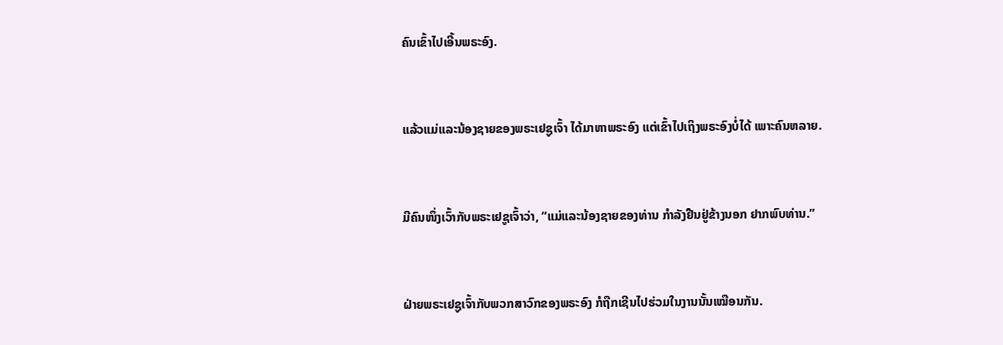ຄົນເຂົ້າໄປເອີ້ນພຣະອົງ.


ແລ້ວແມ່ແລະນ້ອງຊາຍຂອງພຣະເຢຊູເຈົ້າ ໄດ້ມາຫາພຣະອົງ ແຕ່ເຂົ້າໄປເຖິງພຣະອົງບໍ່ໄດ້ ເພາະຄົນຫລາຍ.


ມີຄົນໜຶ່ງເວົ້າກັບພຣະເຢຊູເຈົ້າວ່າ, “ແມ່ແລະນ້ອງຊາຍຂອງທ່ານ ກຳລັງຢືນຢູ່ຂ້າງນອກ ຢາກພົບທ່ານ.”


ຝ່າຍພຣະເຢຊູເຈົ້າກັບພວກສາວົກຂອງພຣະອົງ ກໍຖືກເຊີນໄປຮ່ວມໃນງານນັ້ນເໝືອນກັນ.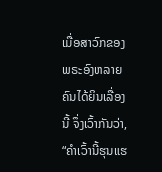ເມື່ອສາວົກຂອງພຣະອົງຫລາຍຄົນໄດ້ຍິນເລື່ອງນີ້ ຈຶ່ງເວົ້າກັນວ່າ, “ຄຳເວົ້ານີ້ຮຸນແຮ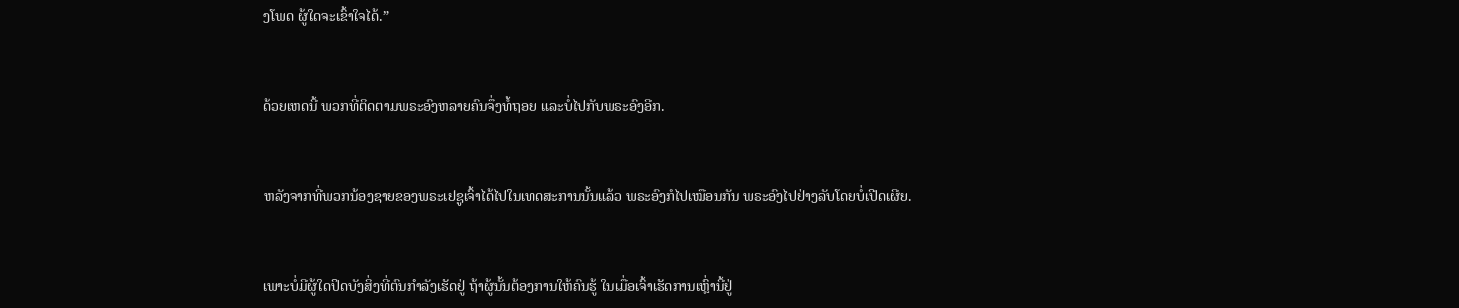ງໂພດ ຜູ້ໃດຈະເຂົ້າໃຈໄດ້.”


ດ້ວຍເຫດນີ້ ພວກທີ່ຕິດຕາມພຣະອົງຫລາຍຄົນຈຶ່ງທໍ້ຖອຍ ແລະບໍ່ໄປກັບພຣະອົງອີກ.


ຫລັງຈາກທີ່ພວກນ້ອງຊາຍຂອງພຣະເຢຊູເຈົ້າໄດ້ໄປໃນເທດສະການນັ້ນແລ້ວ ພຣະອົງກໍໄປເໝືອນກັນ ພຣະອົງໄປຢ່າງລັບໂດຍບໍ່ເປີດເຜີຍ.


ເພາະບໍ່ມີຜູ້ໃດປິດບັງສິ່ງທີ່ຕົນກຳລັງເຮັດຢູ່ ຖ້າຜູ້ນັ້ນຕ້ອງການໃຫ້ຄົນຮູ້ ໃນເມື່ອເຈົ້າເຮັດການເຫຼົ່ານີ້ຢູ່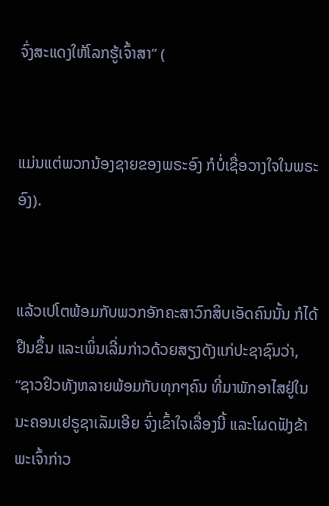ຈົ່ງສະແດງໃຫ້ໂລກຮູ້ເຈົ້າສາ” (


ແມ່ນແຕ່ພວກນ້ອງຊາຍຂອງພຣະອົງ ກໍບໍ່ເຊື່ອວາງໃຈໃນພຣະອົງ).


ແລ້ວເປໂຕພ້ອມກັບພວກອັກຄະສາວົກສິບເອັດຄົນນັ້ນ ກໍໄດ້ຢືນຂຶ້ນ ແລະເພິ່ນເລີ່ມກ່າວດ້ວຍສຽງດັງແກ່ປະຊາຊົນວ່າ, “ຊາວຢິວທັງຫລາຍພ້ອມກັບທຸກໆຄົນ ທີ່ມາພັກອາໄສຢູ່ໃນນະຄອນເຢຣູຊາເລັມເອີຍ ຈົ່ງເຂົ້າໃຈເລື່ອງນີ້ ແລະໂຜດຟັງຂ້າພະເຈົ້າກ່າວ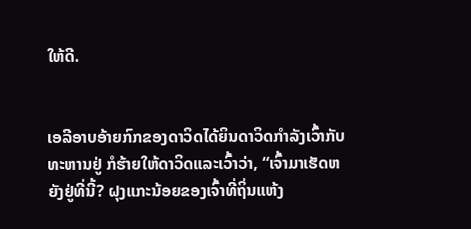ໃຫ້ດີ.


ເອລີອາບອ້າຍກົກຂອງດາວິດໄດ້ຍິນດາວິດກຳລັງເວົ້າກັບທະຫານຢູ່ ກໍຮ້າຍໃຫ້ດາວິດແລະເວົ້າວ່າ, “ເຈົ້າມາເຮັດຫຍັງຢູ່ທີ່ນີ້? ຝຸງແກະນ້ອຍຂອງເຈົ້າທີ່ຖິ່ນແຫ້ງ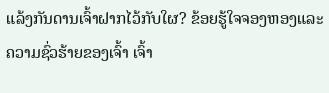ແລ້ງກັນດານເຈົ້າຝາກໄວ້ກັບໃຜ? ຂ້ອຍຮູ້ໃຈຈອງຫອງແລະຄວາມຊົ່ວຮ້າຍຂອງເຈົ້າ ເຈົ້າ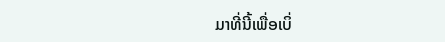ມາທີ່ນີ້ເພື່ອເບິ່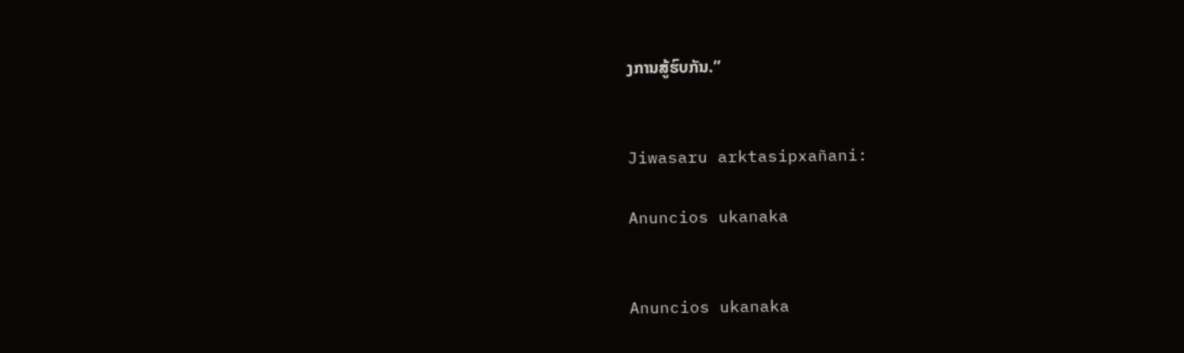ງການສູ້ຮົບກັນ.”


Jiwasaru arktasipxañani:

Anuncios ukanaka


Anuncios ukanaka